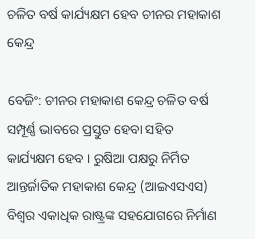ଚଳିତ ବର୍ଷ କାର୍ଯ୍ୟକ୍ଷମ ହେବ ଚୀନର ମହାକାଶ କେନ୍ଦ୍ର

ବେଜିଂ: ଚୀନର ମହାକାଶ କେନ୍ଦ୍ର ଚଳିତ ବର୍ଷ ସମ୍ପୂର୍ଣ୍ଣ ଭାବରେ ପ୍ରସ୍ତୁତ ହେବା ସହିତ କାର୍ଯ୍ୟକ୍ଷମ ହେବ । ରୁଷିଆ ପକ୍ଷରୁ ନିର୍ମିତ ଆନ୍ତର୍ଜାତିକ ମହାକାଶ କେନ୍ଦ୍ର (ଆଇଏସଏସ) ବିଶ୍ୱର ଏକାଧିକ ରାଷ୍ଟ୍ରଙ୍କ ସହଯୋଗରେ ନିର୍ମାଣ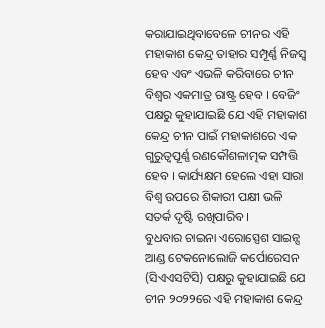କରାଯାଇଥିବାବେଳେ ଚୀନର ଏହି ମହାକାଶ କେନ୍ଦ୍ର ତାହାର ସମ୍ପୂର୍ଣ୍ଣ ନିଜସ୍ୱ ହେବ ଏବଂ ଏଭଳି କରିବାରେ ଚୀନ ବିଶ୍ୱର ଏକମାତ୍ର ରାଷ୍ଟ୍ର ହେବ । ବେଜିଂ ପକ୍ଷରୁ କୁହାଯାଇଛି ଯେ ଏହି ମହାକାଶ କେନ୍ଦ୍ର ଚୀନ ପାଇଁ ମହାକାଶରେ ଏକ ଗୁରୁତ୍ୱପୂର୍ଣ୍ଣ ରଣକୌଶଳାତ୍ମକ ସମ୍ପତ୍ତି ହେବ । କାର୍ଯ୍ୟକ୍ଷମ ହେଲେ ଏହା ସାରା ବିଶ୍ୱ ଉପରେ ଶିକାରୀ ପକ୍ଷୀ ଭଳି ସତର୍କ ଦୃଷ୍ଟି ରଖିପାରିବ ।
ବୁଧବାର ଚାଇନା ଏରୋସ୍ପେଶ ସାଇନ୍ସ ଆଣ୍ଡ ଟେକନୋଲୋଜି କର୍ପୋରେସନ (ସିଏଏସଟିସି) ପକ୍ଷରୁ କୁହାଯାଇଛି ଯେ ଚୀନ ୨୦୨୨ରେ ଏହି ମହାକାଶ କେନ୍ଦ୍ର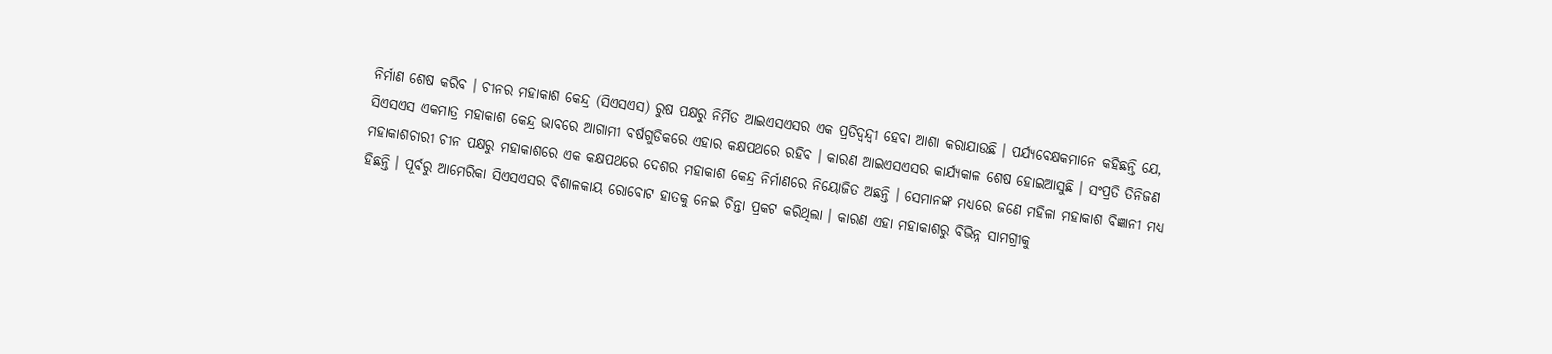ନିର୍ମାଣ ଶେଷ କରିବ । ଚୀନର ମହାକାଶ କେନ୍ଦ୍ର (ସିଏସଏସ) ରୁଷ ପକ୍ଷରୁ ନିର୍ମିତ ଆଇଏସଏସର ଏକ ପ୍ରତିଦ୍ୱନ୍ଦ୍ୱୀ ହେବା ଆଶା କରାଯାଉଛି । ପର୍ଯ୍ୟବେକ୍ଷକମାନେ କହିଛନ୍ତି ଯେ, ସିଏସଏସ ଏକମାତ୍ର ମହାକାଶ କେନ୍ଦ୍ର ଭାବରେ ଆଗାମୀ ବର୍ଷଗୁଡିକରେ ଏହାର କକ୍ଷପଥରେ ରହିବ । କାରଣ ଆଇଏସଏସର କାର୍ଯ୍ୟକାଳ ଶେଷ ହୋଇଆସୁଛି । ସଂପ୍ରତି ତିନିଜଣ ମହାକାଶଚାରୀ ଚୀନ ପକ୍ଷରୁ ମହାକାଶରେ ଏକ କକ୍ଷପଥରେ ଦେଶର ମହାକାଶ କେନ୍ଦ୍ର ନିର୍ମାଣରେ ନିୟୋଜିତ ଅଛନ୍ତି । ସେମାନଙ୍କ ମଧ୍ୟରେ ଜଣେ ମହିଳା ମହାକାଶ ବିଜ୍ଞାନୀ ମଧ୍ୟ ହିଛନ୍ତି । ପୂର୍ବରୁ ଆମେରିକା ସିଏସଏସର ବିଶାଳକାୟ ରୋବୋଟ ହାତକୁ ନେଇ ଚିନ୍ତା ପ୍ରକଟ କରିଥିଲା । କାରଣ ଏହା ମହାକାଶରୁ ବିଭିନ୍ନ ସାମଗ୍ରୀକୁ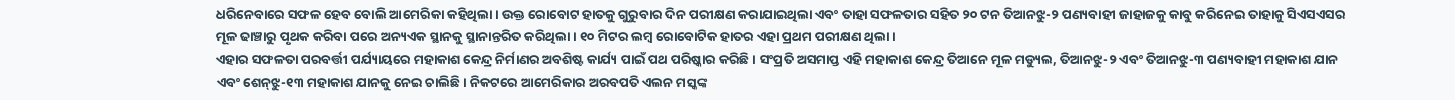ଧରିନେବାରେ ସଫଳ ହେବ ବୋଲି ଆମେରିକା କହିଥିଲା । ଉକ୍ତ ରୋବୋଟ ହାତକୁ ଗୁରୁବାର ଦିନ ପରୀକ୍ଷଣ କରାଯାଇଥିଲା ଏବଂ ତାହା ସଫଳତାର ସହିତ ୨୦ ଟନ ତିଆନଝୁ-୨ ପଣ୍ୟବାହୀ ଜାହାଜକୁ କାବୁ କରିନେଇ ତାହାକୁ ସିଏସଏସର ମୂଳ ଢାଞ୍ଚାରୁ ପୃଥକ କରିବା ପରେ ଅନ୍ୟଏକ ସ୍ଥାନକୁ ସ୍ଥାନାନ୍ତରିତ କରିଥିଲା । ୧୦ ମିଟର ଲମ୍ବ ରୋବୋଟିକ ହାତର ଏହା ପ୍ରଥମ ପରୀକ୍ଷଣ ଥିଲା ।
ଏହାର ସଫଳତା ପରବର୍ତ୍ତୀ ପର୍ଯ୍ୟାୟରେ ମହାକାଶ କେନ୍ଦ୍ର ନିର୍ମାଣର ଅବଶିଷ୍ଟ କାର୍ଯ୍ୟ ପାଇଁ ପଥ ପରିଷ୍କାର କରିଛି । ସଂପ୍ରତି ଅସମାପ୍ତ ଏହି ମହାକାଶ କେନ୍ଦ୍ର ତିଆନେ ମୂଳ ମଡ୍ୟୁଲ, ତିଆନଝୁ-୨ ଏବଂ ତିଆନଝୁ-୩ ପଣ୍ୟବାହୀ ମହାକାଶ ଯାନ ଏବଂ ଶେନ୍‍ଝୁ-୧୩ ମହାକାଶ ଯାନକୁ ନେଇ ଚାଲିଛି । ନିକଟରେ ଆମେରିକାର ଅରବପତି ଏଲନ ମସ୍କଙ୍କ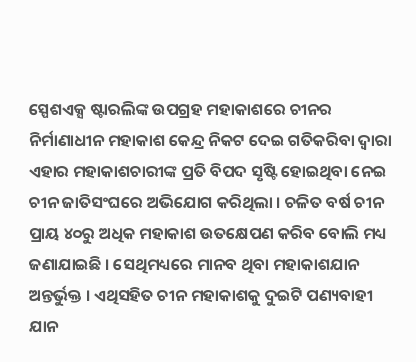ସ୍ପେଶଏକ୍ସ ଷ୍ଟାରଲିଙ୍କ ଉପଗ୍ରହ ମହାକାଶରେ ଚୀନର ନିର୍ମାଣାଧୀନ ମହାକାଶ କେନ୍ଦ୍ର ନିକଟ ଦେଇ ଗତିକରିବା ଦ୍ୱାରା ଏହାର ମହାକାଶଚାରୀଙ୍କ ପ୍ରତି ବିପଦ ସୃଷ୍ଟି ହୋଇଥିବା ନେଇ ଚୀନ ଜାତିସଂଘରେ ଅଭିଯୋଗ କରିଥିଲା । ଚଳିତ ବର୍ଷ ଚୀନ ପ୍ରାୟ ୪୦ରୁ ଅଧିକ ମହାକାଶ ଉତକ୍ଷେପଣ କରିବ ବୋଲି ମଧ୍ୟ ଜଣାଯାଇଛି । ସେଥିମଧ୍ୟରେ ମାନବ ଥିବା ମହାକାଶଯାନ ଅନ୍ତର୍ଭୁକ୍ତ । ଏଥିସହିତ ଚୀନ ମହାକାଶକୁ ଦୁଇଟି ପଣ୍ୟବାହୀ ଯାନ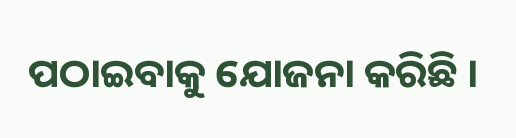ପଠାଇବାକୁ ଯୋଜନା କରିଛି ।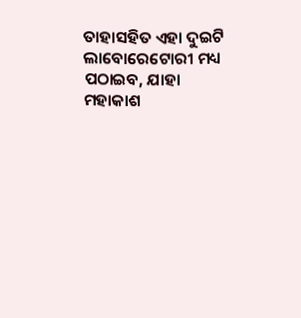ତାହାସହିତ ଏହା ଦୁଇଟି ଲାବୋରେଟୋରୀ ମଧ୍ୟ ପଠାଇବ, ଯାହା ମହାକାଶ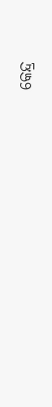କେନ୍ଦ୍ର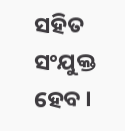ସହିତ ସଂଯୁକ୍ତ ହେବ ।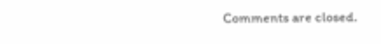Comments are closed.